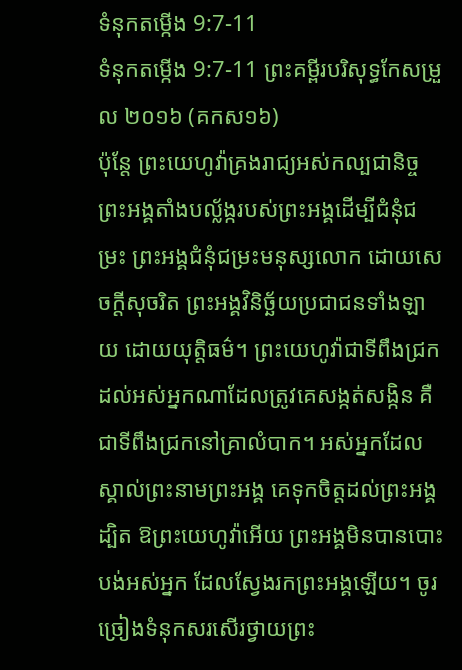ទំនុកតម្កើង 9:7-11
ទំនុកតម្កើង 9:7-11 ព្រះគម្ពីរបរិសុទ្ធកែសម្រួល ២០១៦ (គកស១៦)
ប៉ុន្តែ ព្រះយេហូវ៉ាគ្រងរាជ្យអស់កល្បជានិច្ច ព្រះអង្គតាំងបល្ល័ង្ករបស់ព្រះអង្គដើម្បីជំនុំជម្រះ ព្រះអង្គជំនុំជម្រះមនុស្សលោក ដោយសេចក្ដីសុចរិត ព្រះអង្គវិនិច្ឆ័យប្រជាជនទាំងឡាយ ដោយយុត្តិធម៌។ ព្រះយេហូវ៉ាជាទីពឹងជ្រក ដល់អស់អ្នកណាដែលត្រូវគេសង្កត់សង្កិន គឺជាទីពឹងជ្រកនៅគ្រាលំបាក។ អស់អ្នកដែលស្គាល់ព្រះនាមព្រះអង្គ គេទុកចិត្តដល់ព្រះអង្គ ដ្បិត ឱព្រះយេហូវ៉ាអើយ ព្រះអង្គមិនបានបោះបង់អស់អ្នក ដែលស្វែងរកព្រះអង្គឡើយ។ ចូរច្រៀងទំនុកសរសើរថ្វាយព្រះ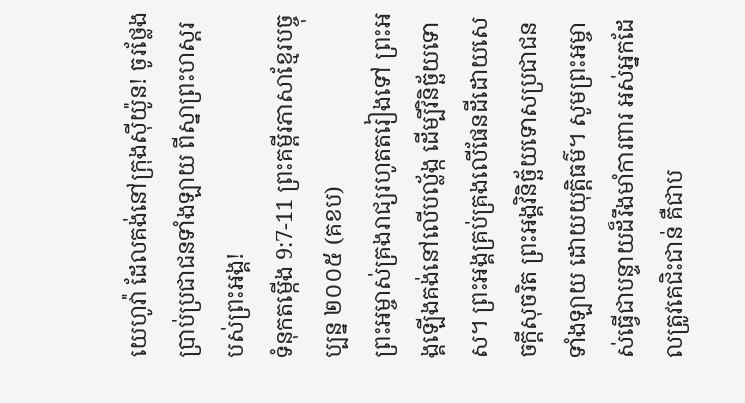យេហូវ៉ា ដែលគង់នៅក្រុងស៊ីយ៉ូន! ចូរថ្លែងប្រាប់ប្រជាជនទាំងឡាយ ពីស្នាព្រះហស្តរបស់ព្រះអង្គ!
ទំនុកតម្កើង 9:7-11 ព្រះគម្ពីរភាសាខ្មែរបច្ចុប្បន្ន ២០០៥ (គខប)
ព្រះអម្ចាស់គ្រងរាជ្យរហូតតរៀងទៅ ព្រះអង្គឡើងគង់នៅលើបល្ល័ង្ក ដើម្បីវិនិច្ឆ័យទោស។ ព្រះអង្គគ្រប់គ្រងលើផែនដីដោយសេចក្ដីសុចរិត ព្រះអង្គវិនិច្ឆ័យទោសប្រជាជនទាំងឡាយ ដោយយុត្តិធម៌។ សូមព្រះអម្ចាស់ធ្វើជាបន្ទាយដ៏រឹងមាំការពារ អស់អ្នកដែលត្រូវគេជិះជាន់ គឺជាប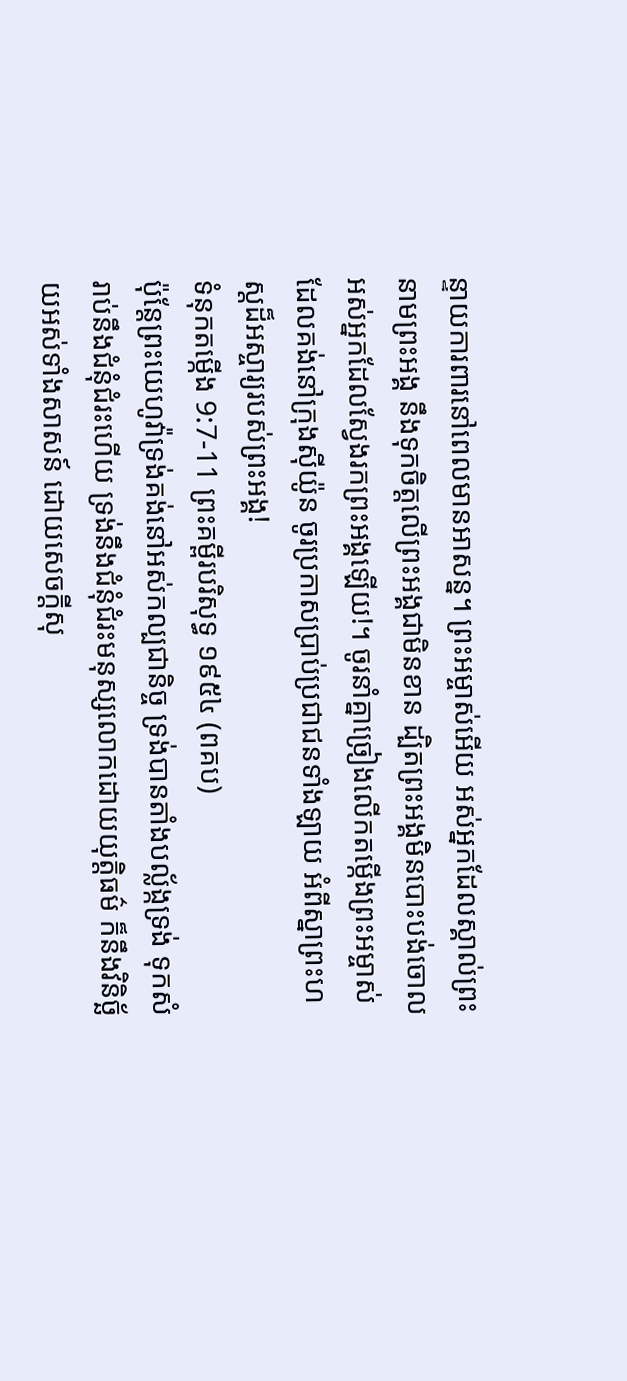ន្ទាយការពារនៅពេលមានអាសន្ន។ ព្រះអម្ចាស់អើយ អស់អ្នកដែលស្គាល់ព្រះនាមព្រះអង្គ នឹងទុកចិត្តលើព្រះអង្គជាមិនខាន ដ្បិតព្រះអង្គមិនបោះបង់ចោល អស់អ្នកដែលស្វែងរកព្រះអង្គឡើយ!។ ចូរនាំគ្នាច្រៀងលើកតម្កើងព្រះអម្ចាស់ ដែលគង់នៅក្រុងស៊ីយ៉ូន ចូរប្រកាសប្រាប់ប្រជាជនទាំងឡាយ អំពីស្នាព្រះហស្ដដ៏អស្ចារ្យរបស់ព្រះអង្គ!
ទំនុកតម្កើង 9:7-11 ព្រះគម្ពីរបរិសុទ្ធ ១៩៥៤ (ពគប)
ប៉ុន្តែព្រះយេហូវ៉ាទ្រង់គង់នៅអស់កល្បជានិច្ច ទ្រង់បានតាំងបល្ល័ង្កទ្រង់ ទុកសំរាប់នឹងជំនុំជំរះហើយ ទ្រង់នឹងជំនុំជំរះមនុស្សលោកដោយយុត្តិធម៌ ក៏នឹងវិនិច្ឆ័យអស់ទាំងសាសន៍ ដោយសេចក្ដីសុ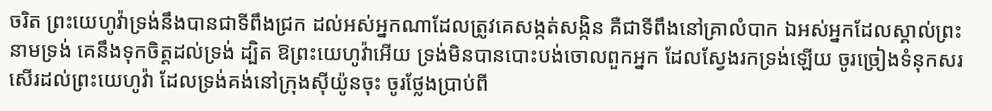ចរិត ព្រះយេហូវ៉ាទ្រង់នឹងបានជាទីពឹងជ្រក ដល់អស់អ្នកណាដែលត្រូវគេសង្កត់សង្កិន គឺជាទីពឹងនៅគ្រាលំបាក ឯអស់អ្នកដែលស្គាល់ព្រះនាមទ្រង់ គេនឹងទុកចិត្តដល់ទ្រង់ ដ្បិត ឱព្រះយេហូវ៉ាអើយ ទ្រង់មិនបានបោះបង់ចោលពួកអ្នក ដែលស្វែងរកទ្រង់ឡើយ ចូរច្រៀងទំនុកសរសើរដល់ព្រះយេហូវ៉ា ដែលទ្រង់គង់នៅក្រុងស៊ីយ៉ូនចុះ ចូរថ្លែងប្រាប់ពី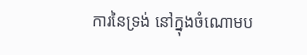ការនៃទ្រង់ នៅក្នុងចំណោមប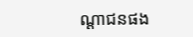ណ្តាជនផង